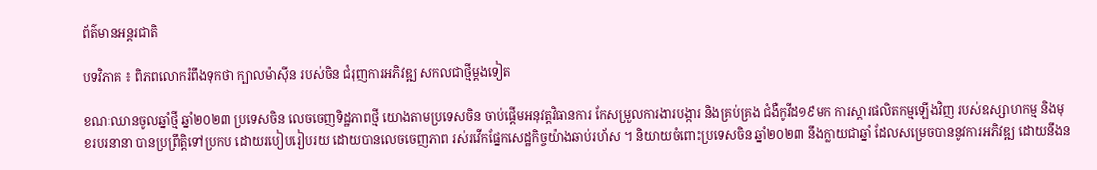ព័ត៌មានអន្តរជាតិ

បទវិភាគ ៖ ពិភពលោករំពឹងទុកថា ក្បាលម៉ាស៊ីន របស់ចិន ជំរុញការអភិវឌ្ឍ សកលជាថ្មីម្តងទៀត

ខណៈឈានចូលឆ្នាំថ្មី ឆ្នាំ២០២៣ ប្រទេសចិន លេចចេញទិដ្ឋភាពថ្មី យោងតាមប្រទេសចិន ចាប់ផ្តើមអនុវត្តវិធានការ កែសម្រួលការងារបង្ការ និងគ្រប់គ្រង ជំងឺកូវីដ១៩មក ការស្តារផលិតកម្មឡើងវិញ របស់ឧស្សាហកម្ម និងមុខរបរនានា បានប្រព្រឹតិ្តទៅប្រកប ដោយរបៀបរៀបរយ ដោយបានលេចចេញភាព រស់រវើកផ្នែកសេដ្ឋកិច្ចយ៉ាងឆាប់រហ័ស ។ និយាយចំពោះប្រទេសចិន ឆ្នាំ២០២៣ នឹងក្លាយជាឆ្នាំ ដែលសម្រេចបាននូវការអភិវឌ្ឍ ដោយនឹងន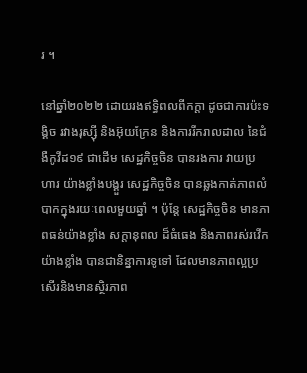រ ។

នៅឆ្នាំ២០២២ ដោយរងឥទ្ធិពលពីកក្តា ដូចជាការប៉ះទង្គិច រវាងរុស្ស៊ី និងអ៊ុយក្រែន និងការរីករាលដាល នៃជំងឺកូវីដ១៩ ជាដើម សេដ្ឋកិច្ចចិន បានរងការ វាយប្រហារ យ៉ាងខ្លាំងបង្គួរ សេដ្ឋកិច្ចចិន បានឆ្លងកាត់ភាពលំបាកក្នុងរយៈពេលមួយឆ្នាំ ។ ប៉ុន្តែ សេដ្ឋកិច្ចចិន មានភាពធន់យ៉ាងខ្លាំង សក្តានុពល ដ៏ធំធេង និងភាពរស់រវើកយ៉ាងខ្លាំង បានជានិន្នាការទូទៅ ដែលមានភាពល្អប្រសើរនិងមានស្ថិរភាព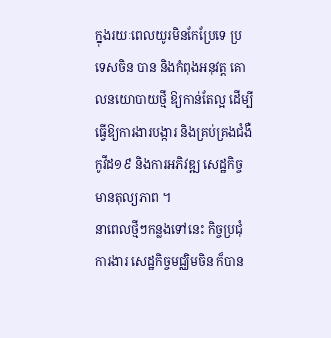ក្នុងរយៈពេលយូរមិនកែប្រែទេ ប្រទេសចិន បាន និងកំពុងអនុវត្ត គោលនយោបាយថ្មី ឱ្យកាន់តែល្អ ដើម្បីធ្វើឱ្យការងារបង្ការ និងគ្រប់គ្រងជំងឺកូវីដ១៩ និងការអភិវឌ្ឍ សេដ្ឋកិច្ចមានតុល្យភាព ។
នាពេលថ្មីៗកន្លងទៅនេះ កិច្ចប្រជុំការងារ សេដ្ឋកិច្ចមជ្ឈិមចិន ក៏បាន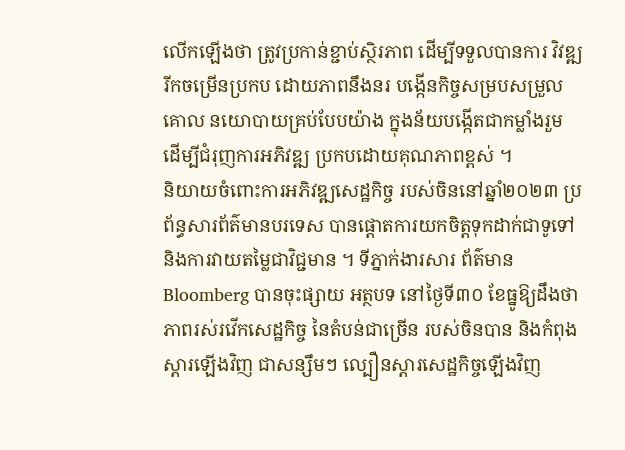លើកឡើងថា ត្រូវប្រកាន់ខ្ជាប់ស្ថិរភាព ដើម្បីទទួលបានការ វិវឌ្ឍរីកចម្រើនប្រកប ដោយភាពនឹងនរ បង្កើនកិច្ចសម្របសម្រួលគោល នយោបាយគ្រប់បែបយ៉ាង ក្នុងន័យបង្កើតជាកម្លាំងរួម ដើម្បីជំរុញការអភិវឌ្ឍ ប្រកបដោយគុណភាពខ្ពស់ ។
និយាយចំពោះការអភិវឌ្ឍសេដ្ឋកិច្ច របស់ចិននៅឆ្នាំ២០២៣ ប្រព័ន្ធសារព័ត៌មានបរទេស បានផ្តោតការយកចិត្តទុកដាក់ជាទូទៅ និងការវាយតម្លៃជាវិជ្ជមាន ។ ទីភ្នាក់ងារសារ ព័ត៌មាន Bloomberg បានចុះផ្សាយ អត្ថបទ នៅថ្ងៃទី៣០ ខែធ្នូឱ្យដឹងថា ភាពរស់រវើកសេដ្ឋកិច្ច នៃតំបន់ជាច្រើន របស់ចិនបាន និងកំពុង ស្តារឡើងវិញ ជាសន្សឹមៗ ល្បឿនស្តារសេដ្ឋកិច្ចឡើងវិញ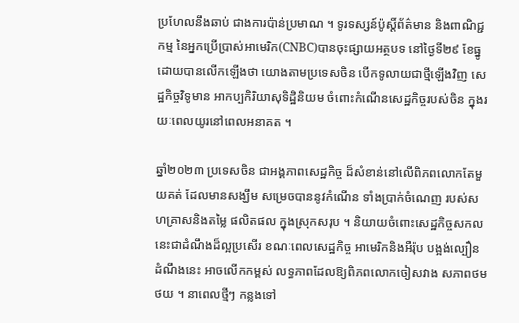ប្រហែលនឹងឆាប់ ជាងការប៉ាន់ប្រមាណ ។ ទូរទស្សន៍ប៉ូស្តិ៍ព័ត៌មាន និងពាណិជ្ជកម្ម នៃអ្នកប្រើប្រាស់អាមេរិក(CNBC)បានចុះផ្សាយអត្ថបទ នៅថ្ងៃទី២៩ ខែធ្នូ ដោយបានលើកឡើងថា យោងតាមប្រទេសចិន បើកទូលាយជាថ្មីឡើងវិញ សេដ្ឋកិច្ចវិទូមាន អាកប្បកិរិយាសុទិដ្ឋិនិយម ចំពោះកំណើនសេដ្ឋកិច្ចរបស់ចិន ក្នុងរយៈពេលយូរនៅពេលអនាគត ។

ឆ្នាំ២០២៣ ប្រទេសចិន ជាអង្គភាពសេដ្ឋកិច្ច ដ៏សំខាន់នៅលើពិភពលោកតែមួយគត់ ដែលមានសង្ឃឹម សម្រេចបាននូវកំណើន ទាំងប្រាក់ចំណេញ របស់សហគ្រាសនិងតម្លៃ ផលិតផល ក្នុងស្រុកសរុប ។ និយាយចំពោះសេដ្ឋកិច្ចសកល នេះជាដំណឹងដ៏ល្អប្រសើរ ខណៈពេលសេដ្ឋកិច្ច អាមេរិកនិងអឺរ៉ុប បង្អង់ល្បឿន ដំណឹងនេះ អាចលើកកម្ពស់ លទ្ធភាពដែលឱ្យពិភពលោកចៀសវាង សភាពថមថយ ។ នាពេលថ្មីៗ កន្លងទៅ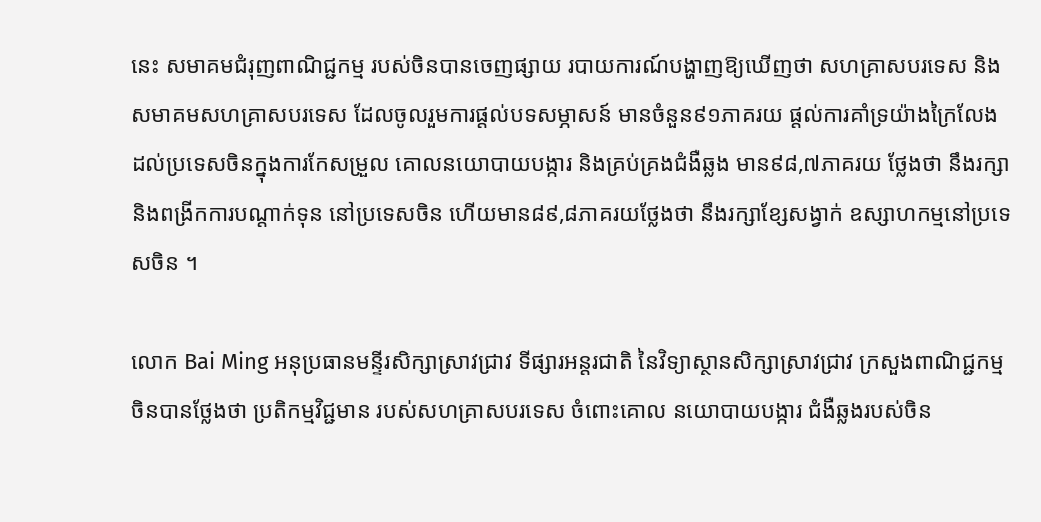នេះ សមាគមជំរុញពាណិជ្ជកម្ម របស់ចិនបានចេញផ្សាយ របាយការណ៍បង្ហាញឱ្យឃើញថា សហគ្រាសបរទេស និងសមាគមសហគ្រាសបរទេស ដែលចូលរួមការផ្តល់បទសម្ភាសន៍ មានចំនួន៩១ភាគរយ ផ្តល់ការគាំទ្រយ៉ាងក្រៃលែង ដល់ប្រទេសចិនក្នុងការកែសម្រួល គោលនយោបាយបង្ការ និងគ្រប់គ្រងជំងឺឆ្លង មាន៩៨,៧ភាគរយ ថ្លែងថា នឹងរក្សានិងពង្រីកការបណ្តាក់ទុន នៅប្រទេសចិន ហើយមាន៨៩,៨ភាគរយថ្លែងថា នឹងរក្សាខ្សែសង្វាក់ ឧស្សាហកម្មនៅប្រទេសចិន ។

លោក Bai Ming អនុប្រធានមន្ទីរសិក្សាស្រាវជ្រាវ ទីផ្សារអន្តរជាតិ នៃវិទ្យាស្ថានសិក្សាស្រាវជ្រាវ ក្រសួងពាណិជ្ជកម្មចិនបានថ្លែងថា ប្រតិកម្មវិជ្ជមាន របស់សហគ្រាសបរទេស ចំពោះគោល នយោបាយបង្ការ ជំងឺឆ្លងរបស់ចិន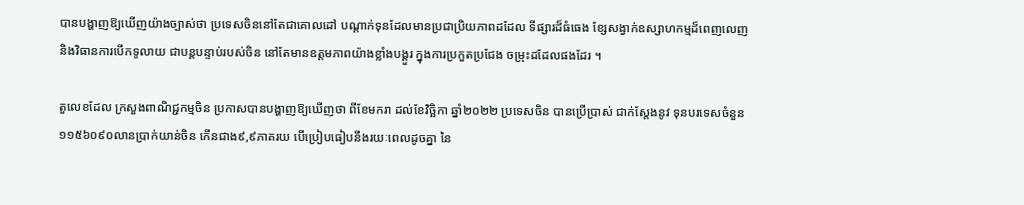បានបង្ហាញឱ្យឃើញយ៉ាងច្បាស់ថា ប្រទេសចិននៅតែជាគោលដៅ បណ្តាក់ទុនដែលមានប្រជាប្រិយភាពដដែល ទីផ្សារដ៏ធំធេង ខ្សែសង្វាក់ឧស្សាហកម្មដ៏ពេញលេញ និងវិធានការបើកទូលាយ ជាបន្តបន្ទាប់របស់ចិន នៅតែមានឧត្តមភាពយ៉ាងខ្លាំងបង្គួរ ក្នុងការប្រកួតប្រជែង ចម្រុះដដែលផងដែរ ។

តួលេខដែល ក្រសួងពាណិជ្ជកម្មចិន ប្រកាសបានបង្ហាញឱ្យឃើញថា ពីខែមករា ដល់ខែវិច្ឆិកា ឆ្នាំ២០២២ ប្រទេសចិន បានប្រើប្រាស់ ជាក់ស្តែងនូវ ទុនបរទេសចំនួន ១១៥៦០៩០លានប្រាក់យាន់ចិន កើនជាង៩,៩ភាគរយ បើប្រៀបធៀបនឹងរយៈពេលដូចគ្នា នៃ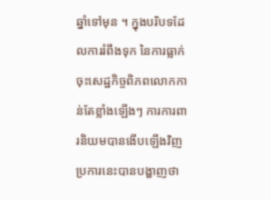ឆ្នាំទៅមុន ។ ក្នុងបរិបទដែលការរំពឹងទុក នៃការធ្លាក់ចុះសេដ្ឋកិច្ចពិភពលោកកាន់តែខ្លាំងឡើងៗ ការការពារនិយមបានងើបឡើងវិញ ប្រការនេះបានបង្ហាញថា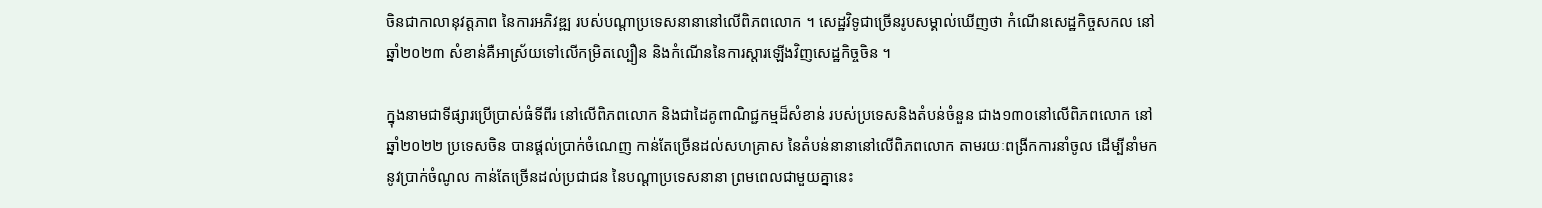ចិនជាកាលានុវត្តភាព នៃការអភិវឌ្ឍ របស់បណ្តាប្រទេសនានានៅលើពិភពលោក ។ សេដ្ឋវិទូជាច្រើនរូបសម្គាល់ឃើញថា កំណើនសេដ្ឋកិច្ចសកល នៅឆ្នាំ២០២៣ សំខាន់គឺអាស្រ័យទៅលើកម្រិតល្បឿន និងកំណើននៃការស្តារឡើងវិញសេដ្ឋកិច្ចចិន ។

ក្នុងនាមជាទីផ្សារប្រើប្រាស់ធំទីពីរ នៅលើពិភពលោក និងជាដៃគូពាណិជ្ជកម្មដ៏សំខាន់ របស់ប្រទេសនិងតំបន់ចំនួន ជាង១៣០នៅលើពិភពលោក នៅឆ្នាំ២០២២ ប្រទេសចិន បានផ្តល់ប្រាក់ចំណេញ កាន់តែច្រើនដល់សហគ្រាស នៃតំបន់នានានៅលើពិភពលោក តាមរយៈពង្រីកការនាំចូល ដើម្បីនាំមកនូវប្រាក់ចំណូល កាន់តែច្រើនដល់ប្រជាជន នៃបណ្តាប្រទេសនានា ព្រមពេលជាមួយគ្នានេះ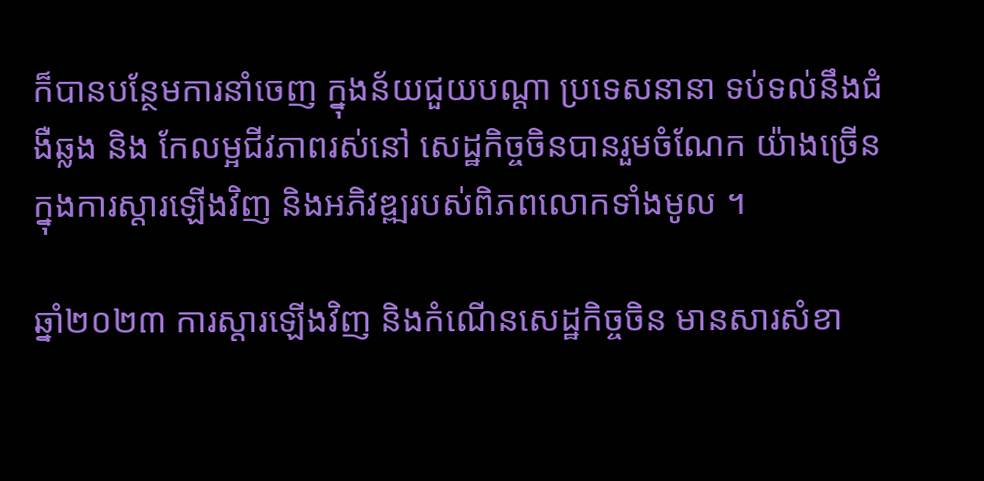ក៏បានបន្ថែមការនាំចេញ ក្នុងន័យជួយបណ្តា ប្រទេសនានា ទប់ទល់នឹងជំងឺឆ្លង និង កែលម្អជីវភាពរស់នៅ សេដ្ឋកិច្ចចិនបានរួមចំណែក យ៉ាងច្រើនក្នុងការស្តារឡើងវិញ និងអភិវឌ្ឍរបស់ពិភពលោកទាំងមូល ។

ឆ្នាំ២០២៣ ការស្តារឡើងវិញ និងកំណើនសេដ្ឋកិច្ចចិន មានសារសំខា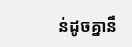ន់ដូចគ្នានឹ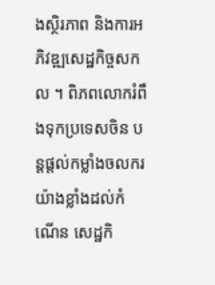ងស្ថិរភាព និងការអភិវឌ្ឍសេដ្ឋកិច្ចសកល ។ ពិភពលោករំពឹងទុកប្រទេសចិន បន្តផ្តល់កម្លាំងចលករយ៉ាងខ្លាំងដល់កំណើន សេដ្ឋកិ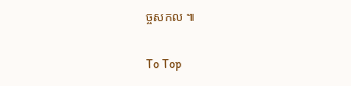ច្ចសកល ៕

To Top